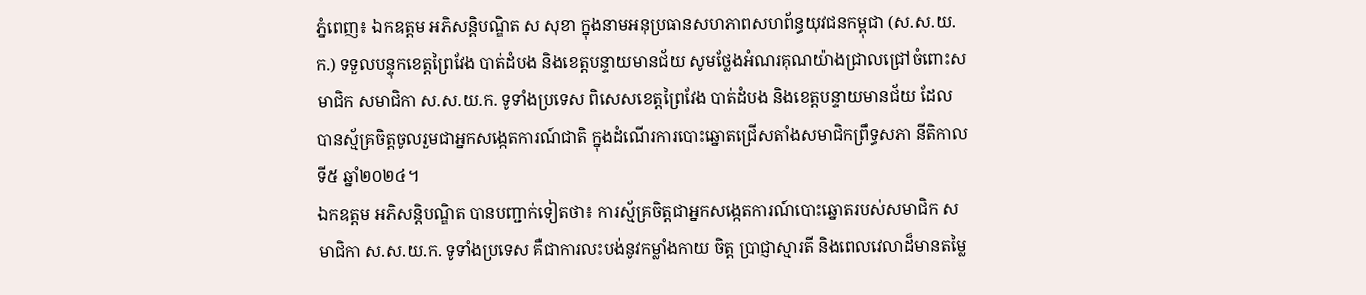ភ្នំពេញ៖ ឯកឧត្តម អភិសន្តិបណ្ឌិត ស សុខា ក្នុងនាមអនុប្រធានសហភាពសហព័ន្ធយុវជនកម្ពុជា (ស.ស.យ.ក.) ទទួលបន្ទុកខេត្តព្រៃវែង បាត់ដំបង និងខេត្តបន្ទាយមានជ័យ សូមថ្លែងអំណរគុណយ៉ាងជ្រាលជ្រៅចំពោះសមាជិក សមាជិកា ស.ស.យ.ក. ទូទាំងប្រទេស ពិសេសខេត្តព្រៃវែង បាត់ដំបង និងខេត្តបន្ទាយមានជ័យ ដែលបានស្ម័គ្រចិត្តចូលរួមជាអ្នកសង្កេតការណ៍ជាតិ ក្នុងដំណើរការបោះឆ្នោតជ្រើសតាំងសមាជិកព្រឹទ្ធសភា នីតិកាលទី៥ ឆ្នាំ២០២៤។
ឯកឧត្តម អភិសន្តិបណ្ឌិត បានបញ្ជាក់ទៀតថា៖ ការស្ម័គ្រចិត្តជាអ្នកសង្កេតការណ៍បោះឆ្នោតរបស់សមាជិក សមាជិកា ស.ស.យ.ក. ទូទាំងប្រទេស គឺជាការលះបង់នូវកម្លាំងកាយ ចិត្ត ប្រាជ្ញាស្មារតី និងពេលវេលាដ៏មានតម្លៃ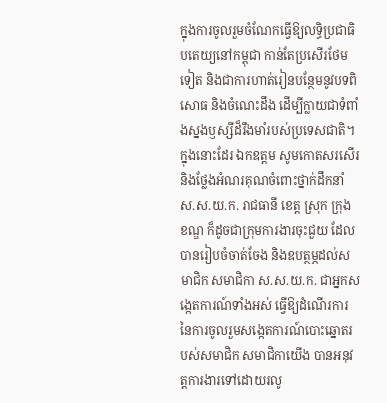ក្នុងការចូលរួមចំណែកធ្វើឱ្យលទ្ធិប្រជាធិបតេយ្យនៅកម្ពុជា កាន់តែប្រសើរថែមទៀត និងជាការហាត់រៀនបន្ថែមនូវបទពិសោធ និងចំណេះដឹង ដើម្បីក្លាយជាទំពាំងស្នងឫស្សីដ៏រឹងមាំរបស់ប្រទេសជាតិ។
ក្នុងនោះដែរ ឯកឧត្តម សូមកោតសរសើរ និងថ្លែងអំណរគុណចំពោះថ្នាក់ដឹកនាំ ស.ស.យ.ក. រាជធានី ខេត្ត ស្រុក ក្រុង ខណ្ឌ ក៏ដូចជាក្រុមការងារចុះជួយ ដែលបានរៀបចំចាត់ចែង និងឧបត្ថម្ភដល់សមាជិក សមាជិកា ស.ស.យ.ក. ជាអ្នកសង្កេតការណ៍ទាំងអស់ ធ្វើឱ្យដំណើរការនៃការចូលរួមសង្កេតការណ៍បោះឆ្នោតរបស់សមាជិក សមាជិកាយើង បានអនុវត្តការងារទៅដោយរលូ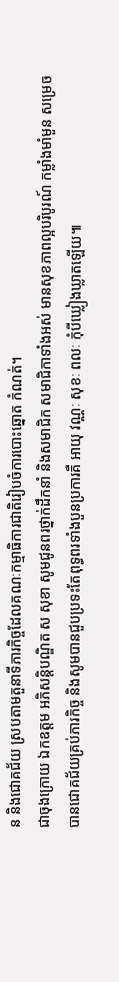ន និងជោគជ័យ ស្របតាមតួនាទីភារកិច្ចដែលគណៈកម្មាធិការជាតិរៀបចំការបោះឆ្នោត កំណត់។
ជាចុងក្រោយ ឯកឧត្តម អភិសន្តិបណ្ឌិត ស សុខា សូមជូនពរថ្នាក់ដឹកនាំ និងសមាជិក សមាជិកាទាំងអស់ មានសុខភាពល្អបរិបូរណ៍ កម្លាំងមាំមួន សម្រេចបានជោគជ័យគ្រប់ភារកិច្ច និងសូមបានជួបប្រទះតែពុទ្ធពរទាំងបួនប្រការគឺ អាយុ វណ្ណៈ សុខៈ ពលៈ កុំបីឃ្លៀងឃ្លាតឡើយ៕